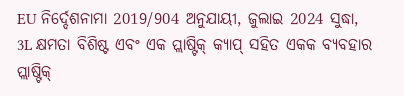EU ନିର୍ଦ୍ଦେଶନାମା 2019/904 ଅନୁଯାୟୀ, ଜୁଲାଇ 2024 ସୁଦ୍ଧା, 3L କ୍ଷମତା ବିଶିଷ୍ଟ ଏବଂ ଏକ ପ୍ଲାଷ୍ଟିକ୍ କ୍ୟାପ୍ ସହିତ ଏକକ ବ୍ୟବହାର ପ୍ଲାଷ୍ଟିକ୍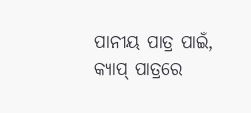ପାନୀୟ ପାତ୍ର ପାଇଁ, କ୍ୟାପ୍ ପାତ୍ରରେ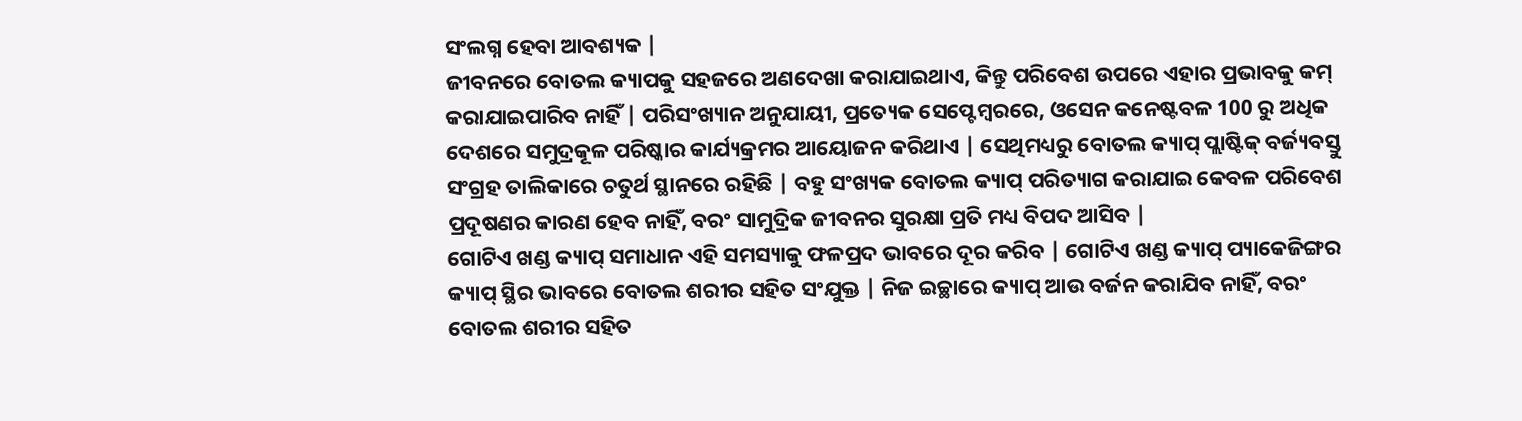ସଂଲଗ୍ନ ହେବା ଆବଶ୍ୟକ |
ଜୀବନରେ ବୋତଲ କ୍ୟାପକୁ ସହଜରେ ଅଣଦେଖା କରାଯାଇଥାଏ, କିନ୍ତୁ ପରିବେଶ ଉପରେ ଏହାର ପ୍ରଭାବକୁ କମ୍ କରାଯାଇପାରିବ ନାହିଁ | ପରିସଂଖ୍ୟାନ ଅନୁଯାୟୀ, ପ୍ରତ୍ୟେକ ସେପ୍ଟେମ୍ବରରେ, ଓସେନ କନେଷ୍ଟବଳ 100 ରୁ ଅଧିକ ଦେଶରେ ସମୁଦ୍ରକୂଳ ପରିଷ୍କାର କାର୍ଯ୍ୟକ୍ରମର ଆୟୋଜନ କରିଥାଏ | ସେଥିମଧ୍ୟରୁ ବୋତଲ କ୍ୟାପ୍ ପ୍ଲାଷ୍ଟିକ୍ ବର୍ଜ୍ୟବସ୍ତୁ ସଂଗ୍ରହ ତାଲିକାରେ ଚତୁର୍ଥ ସ୍ଥାନରେ ରହିଛି | ବହୁ ସଂଖ୍ୟକ ବୋତଲ କ୍ୟାପ୍ ପରିତ୍ୟାଗ କରାଯାଇ କେବଳ ପରିବେଶ ପ୍ରଦୂଷଣର କାରଣ ହେବ ନାହିଁ, ବରଂ ସାମୁଦ୍ରିକ ଜୀବନର ସୁରକ୍ଷା ପ୍ରତି ମଧ୍ୟ ବିପଦ ଆସିବ |
ଗୋଟିଏ ଖଣ୍ଡ କ୍ୟାପ୍ ସମାଧାନ ଏହି ସମସ୍ୟାକୁ ଫଳପ୍ରଦ ଭାବରେ ଦୂର କରିବ | ଗୋଟିଏ ଖଣ୍ଡ କ୍ୟାପ୍ ପ୍ୟାକେଜିଙ୍ଗର କ୍ୟାପ୍ ସ୍ଥିର ଭାବରେ ବୋତଲ ଶରୀର ସହିତ ସଂଯୁକ୍ତ | ନିଜ ଇଚ୍ଛାରେ କ୍ୟାପ୍ ଆଉ ବର୍ଜନ କରାଯିବ ନାହିଁ, ବରଂ ବୋତଲ ଶରୀର ସହିତ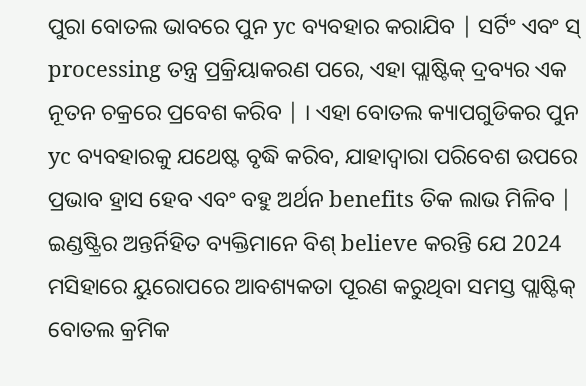ପୁରା ବୋତଲ ଭାବରେ ପୁନ yc ବ୍ୟବହାର କରାଯିବ | ସର୍ଟିଂ ଏବଂ ସ୍ processing ତନ୍ତ୍ର ପ୍ରକ୍ରିୟାକରଣ ପରେ, ଏହା ପ୍ଲାଷ୍ଟିକ୍ ଦ୍ରବ୍ୟର ଏକ ନୂତନ ଚକ୍ରରେ ପ୍ରବେଶ କରିବ | । ଏହା ବୋତଲ କ୍ୟାପଗୁଡିକର ପୁନ yc ବ୍ୟବହାରକୁ ଯଥେଷ୍ଟ ବୃଦ୍ଧି କରିବ, ଯାହାଦ୍ୱାରା ପରିବେଶ ଉପରେ ପ୍ରଭାବ ହ୍ରାସ ହେବ ଏବଂ ବହୁ ଅର୍ଥନ benefits ତିକ ଲାଭ ମିଳିବ |
ଇଣ୍ଡଷ୍ଟ୍ରିର ଅନ୍ତର୍ନିହିତ ବ୍ୟକ୍ତିମାନେ ବିଶ୍ believe କରନ୍ତି ଯେ 2024 ମସିହାରେ ୟୁରୋପରେ ଆବଶ୍ୟକତା ପୂରଣ କରୁଥିବା ସମସ୍ତ ପ୍ଲାଷ୍ଟିକ୍ ବୋତଲ କ୍ରମିକ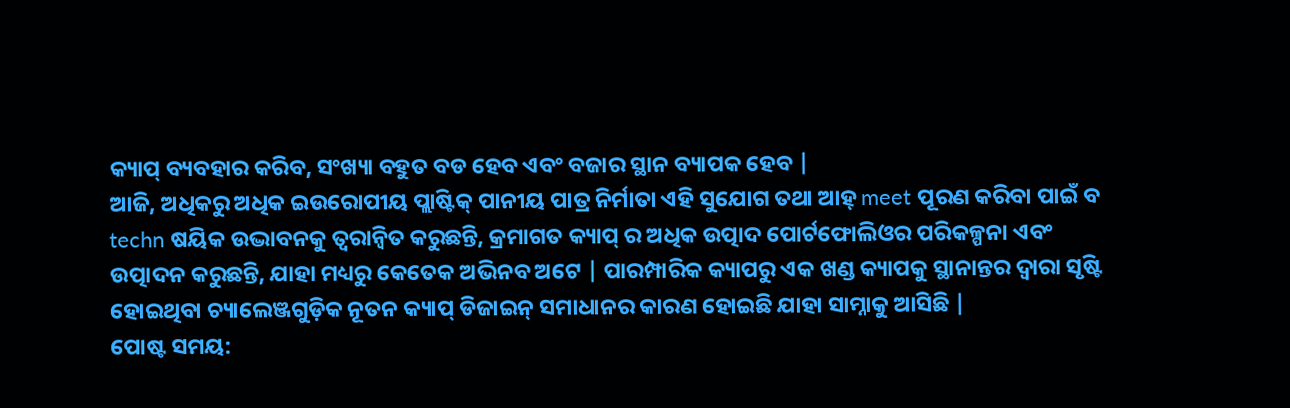କ୍ୟାପ୍ ବ୍ୟବହାର କରିବ, ସଂଖ୍ୟା ବହୁତ ବଡ ହେବ ଏବଂ ବଜାର ସ୍ଥାନ ବ୍ୟାପକ ହେବ |
ଆଜି, ଅଧିକରୁ ଅଧିକ ଇଉରୋପୀୟ ପ୍ଲାଷ୍ଟିକ୍ ପାନୀୟ ପାତ୍ର ନିର୍ମାତା ଏହି ସୁଯୋଗ ତଥା ଆହ୍ meet ପୂରଣ କରିବା ପାଇଁ ବ techn ଷୟିକ ଉଦ୍ଭାବନକୁ ତ୍ୱରାନ୍ୱିତ କରୁଛନ୍ତି, କ୍ରମାଗତ କ୍ୟାପ୍ ର ଅଧିକ ଉତ୍ପାଦ ପୋର୍ଟଫୋଲିଓର ପରିକଳ୍ପନା ଏବଂ ଉତ୍ପାଦନ କରୁଛନ୍ତି, ଯାହା ମଧ୍ୟରୁ କେତେକ ଅଭିନବ ଅଟେ | ପାରମ୍ପାରିକ କ୍ୟାପରୁ ଏକ ଖଣ୍ଡ କ୍ୟାପକୁ ସ୍ଥାନାନ୍ତର ଦ୍ୱାରା ସୃଷ୍ଟି ହୋଇଥିବା ଚ୍ୟାଲେଞ୍ଜଗୁଡ଼ିକ ନୂତନ କ୍ୟାପ୍ ଡିଜାଇନ୍ ସମାଧାନର କାରଣ ହୋଇଛି ଯାହା ସାମ୍ନାକୁ ଆସିଛି |
ପୋଷ୍ଟ ସମୟ: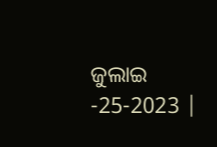ଜୁଲାଇ -25-2023 |